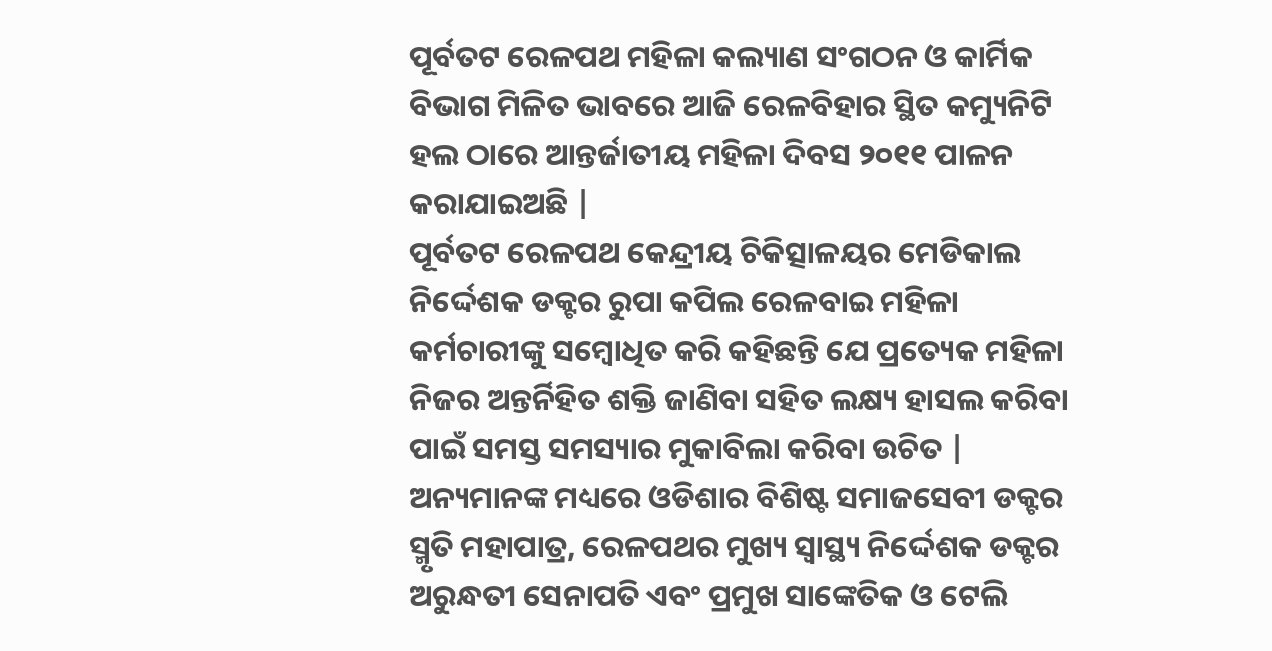ପୂର୍ବତଟ ରେଳପଥ ମହିଳା କଲ୍ୟାଣ ସଂଗଠନ ଓ କାର୍ମିକ ବିଭାଗ ମିଳିତ ଭାବରେ ଆଜି ରେଳବିହାର ସ୍ଥିତ କମ୍ୟୁନିଟି ହଲ ଠାରେ ଆନ୍ତର୍ଜାତୀୟ ମହିଳା ଦିବସ ୨୦୧୧ ପାଳନ କରାଯାଇଅଛି |
ପୂର୍ବତଟ ରେଳପଥ କେନ୍ଦ୍ରୀୟ ଚିକିତ୍ସାଳୟର ମେଡିକାଲ ନିର୍ଦ୍ଦେଶକ ଡକ୍ଟର ରୁପା କପିଲ ରେଳବାଇ ମହିଳା କର୍ମଚାରୀଙ୍କୁ ସମ୍ବୋଧିତ କରି କହିଛନ୍ତି ଯେ ପ୍ରତ୍ୟେକ ମହିଳା ନିଜର ଅନ୍ତର୍ନିହିତ ଶକ୍ତି ଜାଣିବା ସହିତ ଲକ୍ଷ୍ୟ ହାସଲ କରିବା ପାଇଁ ସମସ୍ତ ସମସ୍ୟାର ମୁକାବିଲା କରିବା ଉଚିତ | ଅନ୍ୟମାନଙ୍କ ମଧ୍ୟରେ ଓଡିଶାର ବିଶିଷ୍ଟ ସମାଜସେବୀ ଡକ୍ଟର ସ୍ମୃତି ମହାପାତ୍ର, ରେଳପଥର ମୁଖ୍ୟ ସ୍ୱାସ୍ଥ୍ୟ ନିର୍ଦ୍ଦେଶକ ଡକ୍ଟର ଅରୁନ୍ଧତୀ ସେନାପତି ଏବଂ ପ୍ରମୁଖ ସାଙ୍କେତିକ ଓ ଟେଲି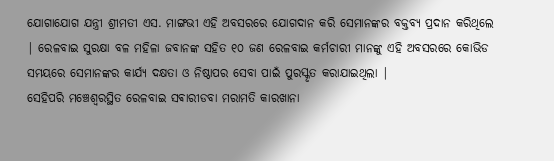ଯୋଗାଯୋଗ ଯନ୍ତ୍ରୀ ଶ୍ରୀମତୀ ଏସ. ମାଙ୍ଗଭୀ ଏହି ଅବସରରେ ଯୋଗଦାନ କରି ସେମାନଙ୍କର ବକ୍ତବ୍ୟ ପ୍ରଦାନ କରିଥିଲେ | ରେଳବାଇ ସୁରକ୍ଷା ବଳ ମହିଳା ଜବାନଙ୍କ ସହିତ ୧୦ ଜଣ ରେଳବାଇ କର୍ମଚାରୀ ମାନଙ୍କୁ ଏହି ଅବସରରେ କୋଭିଡ ସମୟରେ ସେମାନଙ୍କର କାର୍ଯ୍ୟ ଦକ୍ଷତା ଓ ନିଷ୍ଠାପର ସେବା ପାଇଁ ପୁରସ୍କୃତ କରାଯାଇଥିଲା |
ସେହିପରି ମଞ୍ଚେଶ୍ୱରସ୍ଥିତ ରେଳବାଇ ସଵାରୀଡବା ମରାମତି କାରଖାନା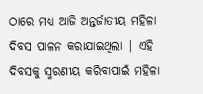ଠାରେ ମଧ୍ୟ ଆଜି ଅନ୍ତର୍ଜାତୀୟ ମହିଳା ଦିବସ ପାଳନ କରାଯାଇଥିଲା | ଏହି ଦିବସକୁ ସ୍ମରଣୀୟ କରିବାପାଇଁ ମହିଳା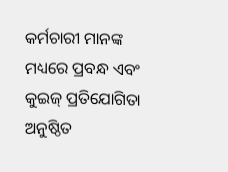କର୍ମଚାରୀ ମାନଙ୍କ ମଧ୍ୟରେ ପ୍ରବନ୍ଧ ଏବଂ କୁଇଜ୍ ପ୍ରତିଯୋଗିତା ଅନୁଷ୍ଠିତ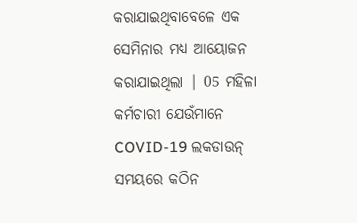କରାଯାଇଥିବାବେଳେ ଏକ ସେମିନାର ମଧ୍ୟ ଆୟୋଜନ କରାଯାଇଥିଲା | 05 ମହିଳା କର୍ମଚାରୀ ଯେଉଁମାନେ COVID-19 ଲକଡାଉନ୍ ସମୟରେ କଠିନ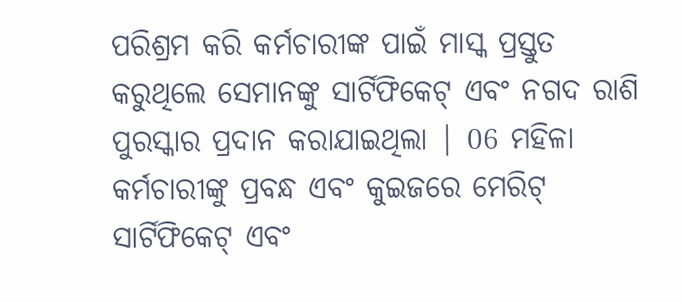ପରିଶ୍ରମ କରି କର୍ମଚାରୀଙ୍କ ପାଇଁ ମାସ୍କ ପ୍ରସ୍ତୁତ କରୁଥିଲେ ସେମାନଙ୍କୁ ସାର୍ଟିଫିକେଟ୍ ଏବଂ ନଗଦ ରାଶି ପୁରସ୍କାର ପ୍ରଦାନ କରାଯାଇଥିଲା | 06 ମହିଳା କର୍ମଚାରୀଙ୍କୁ ପ୍ରବନ୍ଧ ଏବଂ କୁଇଜରେ ମେରିଟ୍ ସାର୍ଟିଫିକେଟ୍ ଏବଂ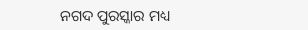ନଗଦ ପୁରସ୍କାର ମଧ୍ୟ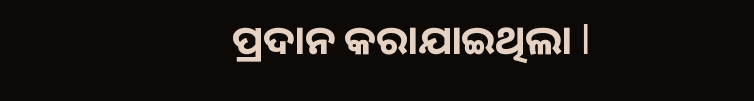ପ୍ରଦାନ କରାଯାଇଥିଲା l